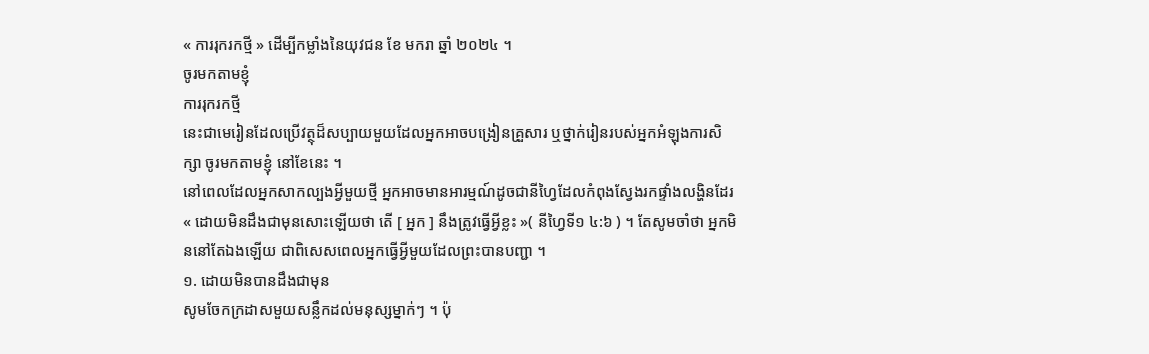« ការរុករកថ្មី » ដើម្បីកម្លាំងនៃយុវជន ខែ មករា ឆ្នាំ ២០២៤ ។
ចូរមកតាមខ្ញុំ
ការរុករកថ្មី
នេះជាមេរៀនដែលប្រើវត្ថុដ៏សប្បាយមួយដែលអ្នកអាចបង្រៀនគ្រួសារ ឬថ្នាក់រៀនរបស់អ្នកអំឡុងការសិក្សា ចូរមកតាមខ្ញុំ នៅខែនេះ ។
នៅពេលដែលអ្នកសាកល្បងអ្វីមួយថ្មី អ្នកអាចមានអារម្មណ៍ដូចជានីហ្វៃដែលកំពុងស្វែងរកផ្ទាំងលង្ហិនដែរ « ដោយមិនដឹងជាមុនសោះឡើយថា តើ [ អ្នក ] នឹងត្រូវធ្វើអ្វីខ្លះ »( នីហ្វៃទី១ ៤:៦ ) ។ តែសូមចាំថា អ្នកមិននៅតែឯងឡើយ ជាពិសេសពេលអ្នកធ្វើអ្វីមួយដែលព្រះបានបញ្ជា ។
១. ដោយមិនបានដឹងជាមុន
សូមចែកក្រដាសមួយសន្លឹកដល់មនុស្សម្នាក់ៗ ។ ប៉ុ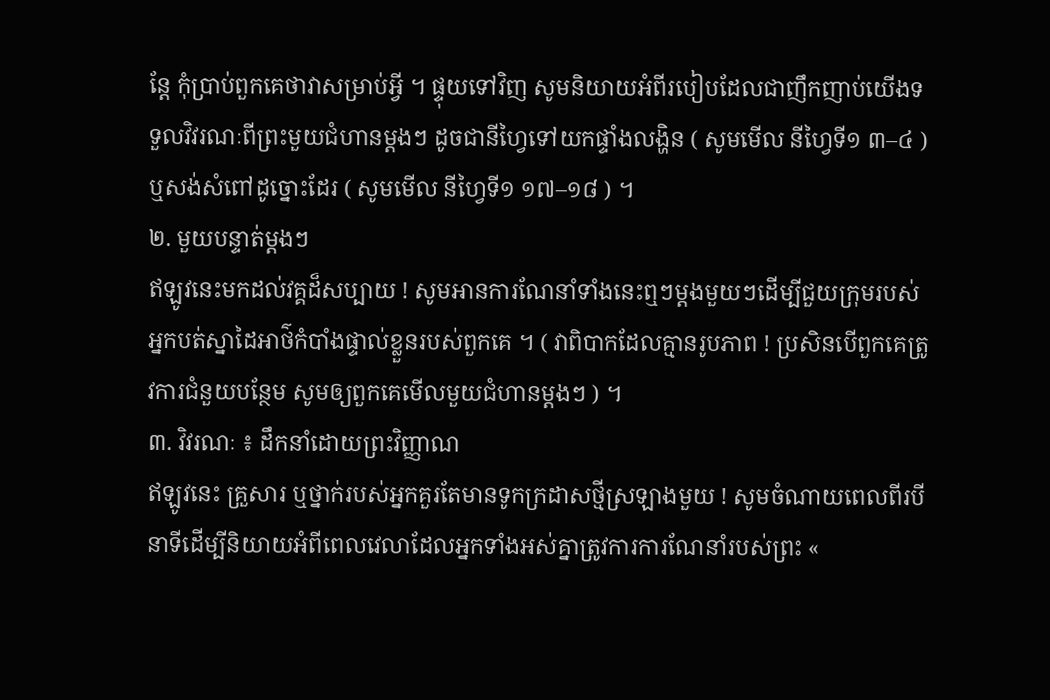ន្តែ កុំប្រាប់ពួកគេថាវាសម្រាប់អ្វី ។ ផ្ទុយទៅវិញ សូមនិយាយអំពីរបៀបដែលជាញឹកញាប់យើងទទួលវិវរណៈពីព្រះមួយជំហានម្ដងៗ ដូចជានីហ្វៃទៅយកផ្ទាំងលង្ហិន ( សូមមើល នីហ្វៃទី១ ៣–៤ ) ឬសង់សំពៅដូច្នោះដែរ ( សូមមើល នីហ្វៃទី១ ១៧–១៨ ) ។
២. មួយបន្ទាត់ម្តងៗ
ឥឡូវនេះមកដល់វគ្គដ៏សប្បាយ ! សូមអានការណែនាំទាំងនេះឮៗម្ដងមួយៗដើម្បីជួយក្រុមរបស់អ្នកបត់ស្នាដៃអាថ៌កំបាំងផ្ទាល់ខ្លួនរបស់ពួកគេ ។ ( វាពិបាកដែលគ្មានរូបភាព ! ប្រសិនបើពួកគេត្រូវការជំនួយបន្ថែម សូមឲ្យពួកគេមើលមួយជំហានម្ដងៗ ) ។
៣. វិវរណៈ ៖ ដឹកនាំដោយព្រះវិញ្ញាណ
ឥឡូវនេះ គ្រួសារ ឬថ្នាក់របស់អ្នកគួរតែមានទូកក្រដាសថ្មីស្រឡាងមួយ ! សូមចំណាយពេលពីរបីនាទីដើម្បីនិយាយអំពីពេលវេលាដែលអ្នកទាំងអស់គ្នាត្រូវការការណែនាំរបស់ព្រះ «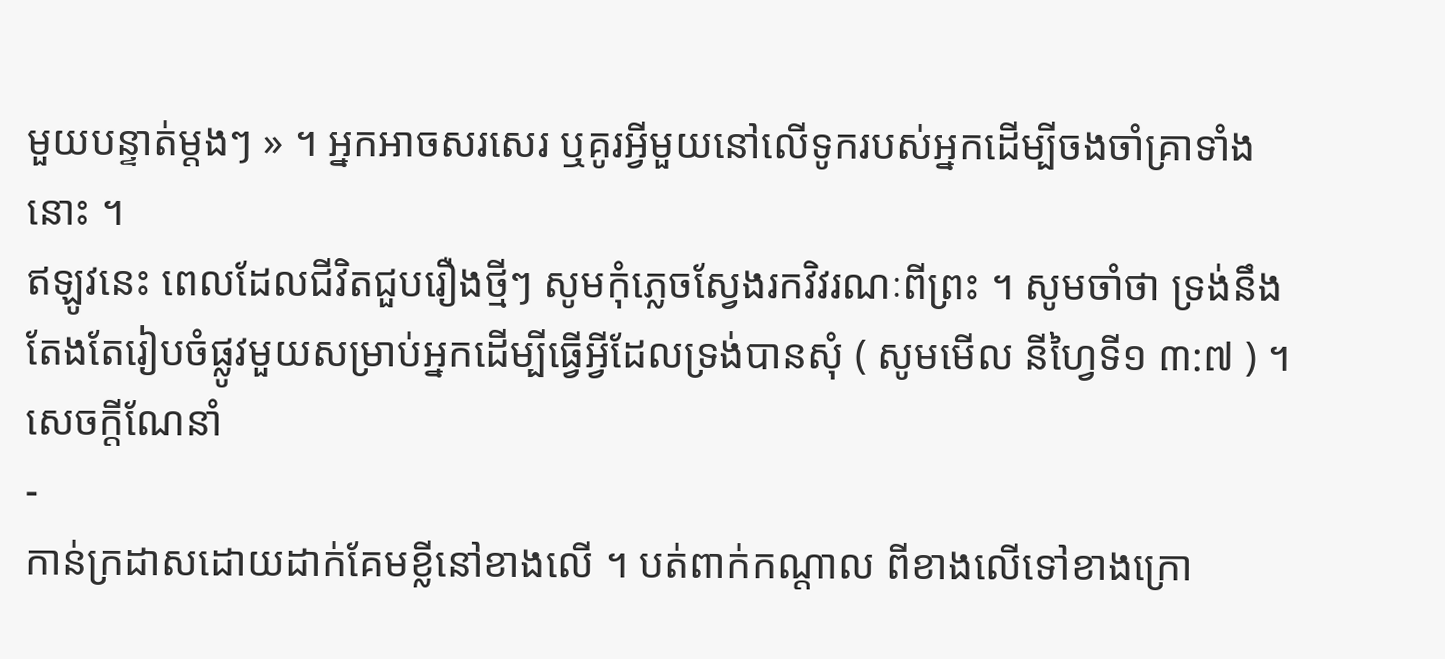មួយបន្ទាត់ម្ដងៗ » ។ អ្នកអាចសរសេរ ឬគូរអ្វីមួយនៅលើទូករបស់អ្នកដើម្បីចងចាំគ្រាទាំងនោះ ។
ឥឡូវនេះ ពេលដែលជីវិតជួបរឿងថ្មីៗ សូមកុំភ្លេចស្វែងរកវិវរណៈពីព្រះ ។ សូមចាំថា ទ្រង់នឹងតែងតែរៀបចំផ្លូវមួយសម្រាប់អ្នកដើម្បីធ្វើអ្វីដែលទ្រង់បានសុំ ( សូមមើល នីហ្វៃទី១ ៣:៧ ) ។
សេចក្តីណែនាំ
-
កាន់ក្រដាសដោយដាក់គែមខ្លីនៅខាងលើ ។ បត់ពាក់កណ្តាល ពីខាងលើទៅខាងក្រោ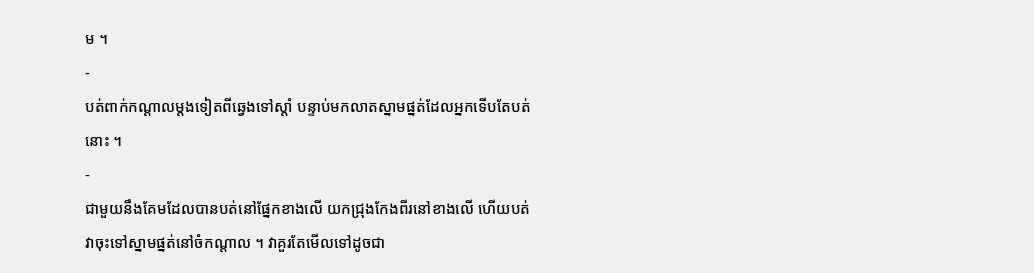ម ។
-
បត់ពាក់កណ្តាលម្តងទៀតពីឆ្វេងទៅស្តាំ បន្ទាប់មកលាតស្នាមផ្នត់ដែលអ្នកទើបតែបត់នោះ ។
-
ជាមួយនឹងគែមដែលបានបត់នៅផ្នែកខាងលើ យកជ្រុងកែងពីរនៅខាងលើ ហើយបត់វាចុះទៅស្នាមផ្នត់នៅចំកណ្តាល ។ វាគួរតែមើលទៅដូចជា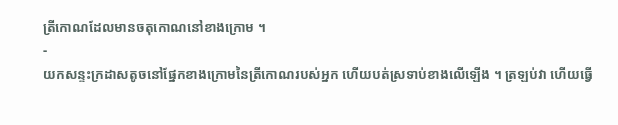ត្រីកោណដែលមានចតុកោណនៅខាងក្រោម ។
-
យកសន្ទះក្រដាសតូចនៅផ្នែកខាងក្រោមនៃត្រីកោណរបស់អ្នក ហើយបត់ស្រទាប់ខាងលើឡើង ។ ត្រឡប់វា ហើយធ្វើ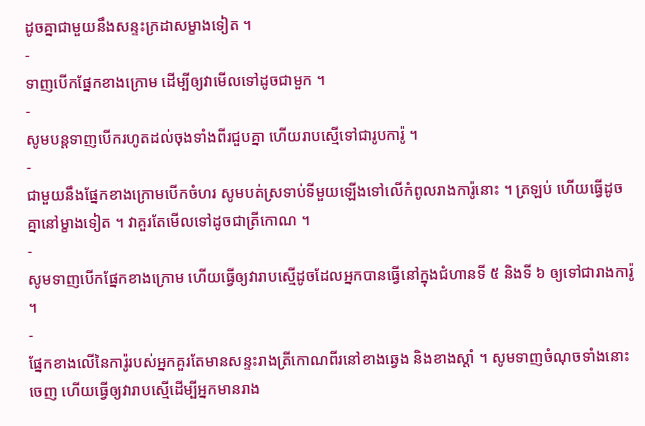ដូចគ្នាជាមួយនឹងសន្ទះក្រដាសម្ខាងទៀត ។
-
ទាញបើកផ្នែកខាងក្រោម ដើម្បីឲ្យវាមើលទៅដូចជាមួក ។
-
សូមបន្តទាញបើករហូតដល់ចុងទាំងពីរជួបគ្នា ហើយរាបស្មើទៅជារូបការ៉ូ ។
-
ជាមួយនឹងផ្នែកខាងក្រោមបើកចំហរ សូមបត់ស្រទាប់ទីមួយឡើងទៅលើកំពូលរាងការ៉ូនោះ ។ ត្រឡប់ ហើយធ្វើដូចគ្នានៅម្ខាងទៀត ។ វាគួរតែមើលទៅដូចជាត្រីកោណ ។
-
សូមទាញបើកផ្នែកខាងក្រោម ហើយធ្វើឲ្យវារាបស្មើដូចដែលអ្នកបានធ្វើនៅក្នុងជំហានទី ៥ និងទី ៦ ឲ្យទៅជារាងការ៉ូ ។
-
ផ្នែកខាងលើនៃការ៉ូរបស់អ្នកគួរតែមានសន្ទះរាងត្រីកោណពីរនៅខាងឆ្វេង និងខាងស្តាំ ។ សូមទាញចំណុចទាំងនោះចេញ ហើយធ្វើឲ្យវារាបស្មើដើម្បីអ្នកមានរាង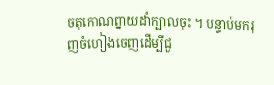ចតុកោណព្នាយដាំក្បាលចុះ ។ បន្ទាប់មករុញចំហៀងចេញដើម្បីជួ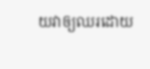យវាឲ្យឈរដោយ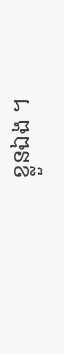ខ្លួនឯង ។